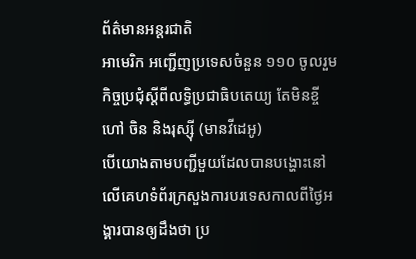ព័ត៌មានអន្ដរជាតិ
អាមេរិក អញ្ជើញប្រទេសចំនួន ១១០ ចូលរួមកិច្ចប្រជុំស្ដីពីលទ្ធិប្រជាធិបតេយ្យ តែមិនខ្ចីហៅ ចិន និងរុស្ស៊ី (មានវីដេអូ)
បើយោងតាមបញ្ជីមួយដែលបានបង្ហោះនៅលើគេហទំព័រក្រសួងការបរទេសកាលពីថ្ងៃអង្គារបានឲ្យដឹងថា ប្រ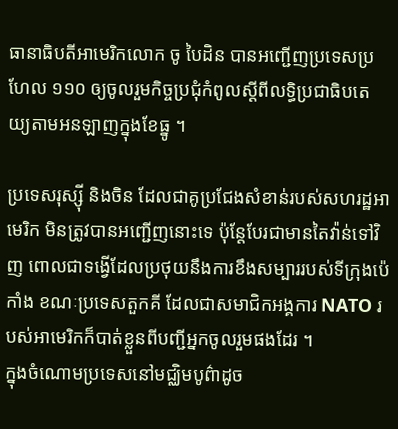ធានាធិបតីអាមេរិកលោក ចូ បៃដិន បានអញ្ជើញប្រទេសប្រហែល ១១០ ឲ្យចូលរួមកិច្ចប្រជុំកំពូលស្តីពីលទ្ធិប្រជាធិបតេយ្យតាមអនឡាញក្នុងខែធ្នូ ។

ប្រទេសរុស្ស៊ី និងចិន ដែលជាគូប្រជែងសំខាន់របស់សហរដ្ឋអាមេរិក មិនត្រូវបានអញ្ជើញនោះទេ ប៉ុន្តែបែរជាមានតៃវ៉ាន់ទៅវិញ ពោលជាទង្វើដែលប្រថុយនឹងការខឹងសម្បាររបស់ទីក្រុងប៉េកាំង ខណៈប្រទេសតួកគី ដែលជាសមាជិកអង្គការ NATO របស់អាមេរិកក៏បាត់ខ្លួនពីបញ្ជីអ្នកចូលរួមផងដែរ ។
ក្នុងចំណោមប្រទេសនៅមជ្ឈិមបូព៌ាដូច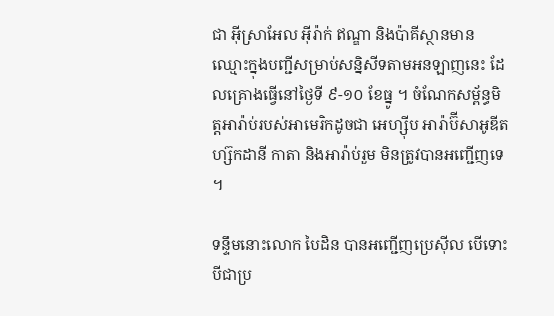ជា អ៊ីស្រាអែល អ៊ីរ៉ាក់ ឥណ្ឌា និងប៉ាគីស្ថានមានឈ្មោះក្នុងបញ្ជីសម្រាប់សន្និសីទតាមអនឡាញនេះ ដែលគ្រោងធ្វើនៅថ្ងៃទី ៩-១០ ខែធ្នូ ។ ចំណែកសម្ព័ន្ធមិត្តអារ៉ាប់របស់អាមេរិកដូចជា អេហ្ស៊ីប អារ៉ាប៊ីសាអូឌីត ហ្ស៊កដានី កាតា និងអារ៉ាប់រួម មិនត្រូវបានអញ្ជើញទេ ។

ទន្ទឹមនោះលោក បៃដិន បានអញ្ជើញប្រេស៊ីល បើទោះបីជាប្រ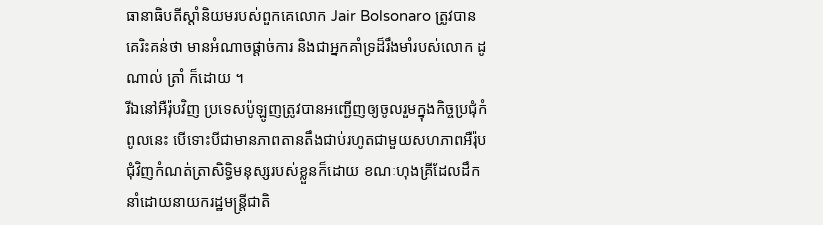ធានាធិបតីស្តាំនិយមរបស់ពួកគេលោក Jair Bolsonaro ត្រូវបានគេរិះគន់ថា មានអំណាចផ្តាច់ការ និងជាអ្នកគាំទ្រដ៏រឹងមាំរបស់លោក ដូណាល់ ត្រាំ ក៏ដោយ ។
រីឯនៅអឺរ៉ុបវិញ ប្រទេសប៉ូឡូញត្រូវបានអញ្ជើញឲ្យចូលរួមក្នុងកិច្ចប្រជុំកំពូលនេះ បើទោះបីជាមានភាពតានតឹងជាប់រហូតជាមួយសហភាពអឺរ៉ុបជុំវិញកំណត់ត្រាសិទ្ធិមនុស្សរបស់ខ្លួនក៏ដោយ ខណៈហុងគ្រីដែលដឹកនាំដោយនាយករដ្ឋមន្ត្រីជាតិ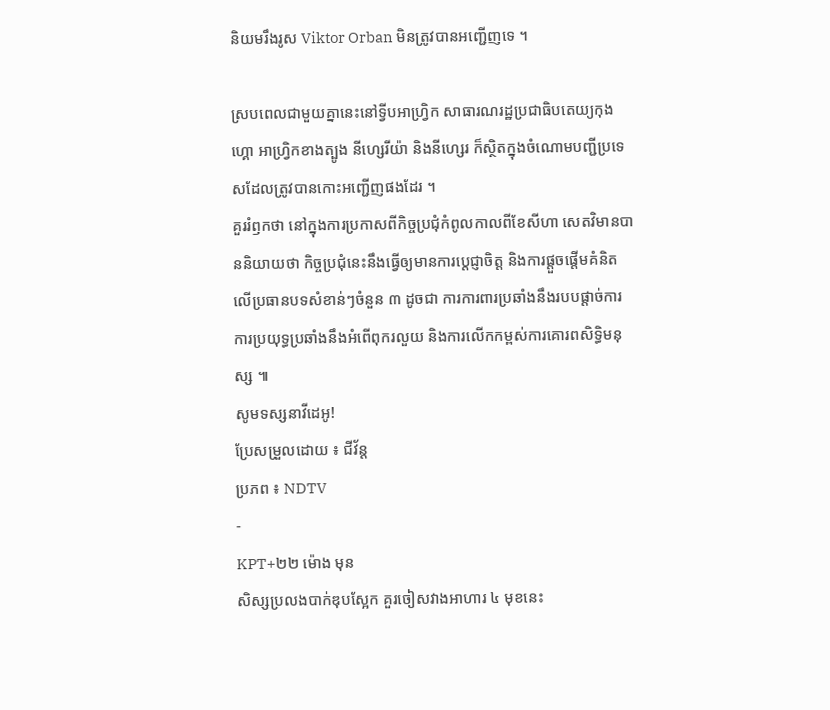និយមរឹងរូស Viktor Orban មិនត្រូវបានអញ្ជើញទេ ។

ស្របពេលជាមួយគ្នានេះនៅទ្វីបអាហ្រ្វិក សាធារណរដ្ឋប្រជាធិបតេយ្យកុងហ្គោ អាហ្រ្វិកខាងត្បូង នីហ្សេរីយ៉ា និងនីហ្សេរ ក៏ស្ថិតក្នុងចំណោមបញ្ជីប្រទេសដែលត្រូវបានកោះអញ្ជើញផងដែរ ។
គួររំឭកថា នៅក្នុងការប្រកាសពីកិច្ចប្រជុំកំពូលកាលពីខែសីហា សេតវិមានបាននិយាយថា កិច្ចប្រជុំនេះនឹងធ្វើឲ្យមានការប្តេជ្ញាចិត្ត និងការផ្តួចផ្តើមគំនិតលើប្រធានបទសំខាន់ៗចំនួន ៣ ដូចជា ការការពារប្រឆាំងនឹងរបបផ្តាច់ការ ការប្រយុទ្ធប្រឆាំងនឹងអំពើពុករលួយ និងការលើកកម្ពស់ការគោរពសិទ្ធិមនុស្ស ៕
សូមទស្សនាវីដេអូ!
ប្រែសម្រួលដោយ ៖ ជីវ័ន្ត
ប្រភព ៖ NDTV
-
KPT+២២ ម៉ោង មុន
សិស្សប្រលងបាក់ឌុបស្អែក គួរចៀសវាងអាហារ ៤ មុខនេះ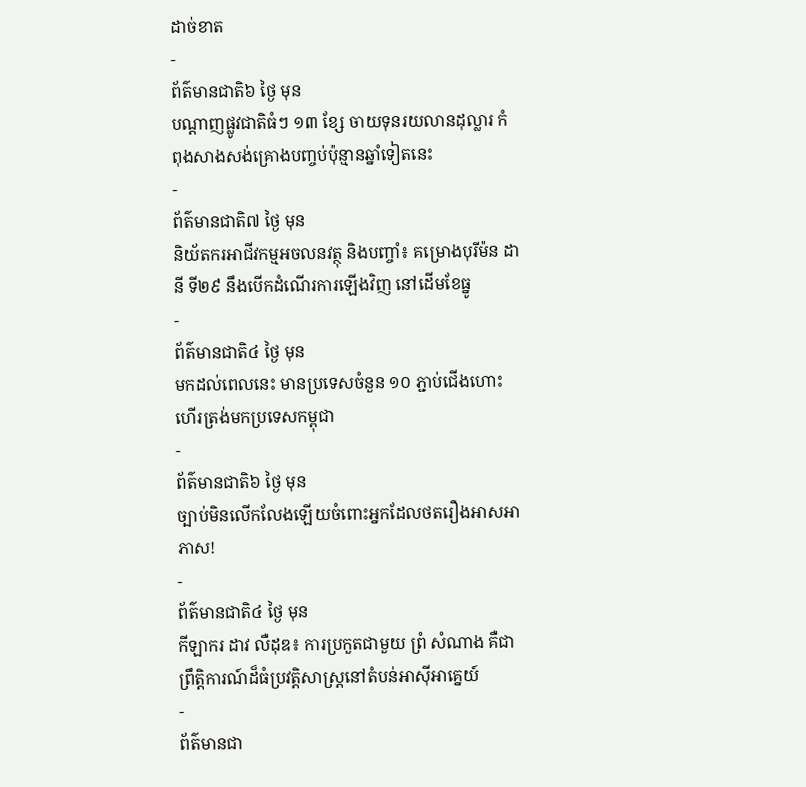ដាច់ខាត
-
ព័ត៌មានជាតិ៦ ថ្ងៃ មុន
បណ្តាញផ្លូវជាតិធំៗ ១៣ ខ្សែ ចាយទុនរយលានដុល្លារ កំពុងសាងសង់គ្រោងបញ្ចប់ប៉ុន្មានឆ្នាំទៀតនេះ
-
ព័ត៌មានជាតិ៧ ថ្ងៃ មុន
និយ័តករអាជីវកម្មអចលនវត្ថុ និងបញ្ចាំ៖ គម្រោងបុរីម៉ន ដានី ទី២៩ នឹងបើកដំណើរការឡើងវិញ នៅដើមខែធ្នូ
-
ព័ត៌មានជាតិ៤ ថ្ងៃ មុន
មកដល់ពេលនេះ មានប្រទេសចំនួន ១០ ភ្ជាប់ជើងហោះហើរត្រង់មកប្រទេសកម្ពុជា
-
ព័ត៌មានជាតិ៦ ថ្ងៃ មុន
ច្បាប់មិនលើកលែងឡើយចំពោះអ្នកដែលថតរឿងអាសអាភាស!
-
ព័ត៌មានជាតិ៤ ថ្ងៃ មុន
កីឡាករ ដាវ លឺដុឌ៖ ការប្រកួតជាមួយ ព្រំ សំណាង គឺជាព្រឹត្តិការណ៍ដ៏ធំប្រវត្តិសាស្ត្រនៅតំបន់អាស៊ីអាគ្នេយ៍
-
ព័ត៌មានជា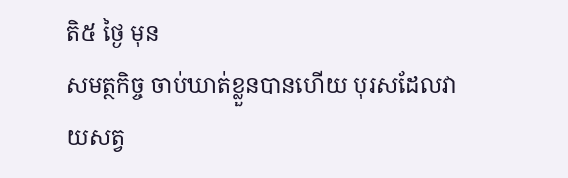តិ៥ ថ្ងៃ មុន
សមត្ថកិច្ច ចាប់ឃាត់ខ្លួនបានហើយ បុរសដែលវាយសត្វ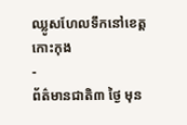ឈ្លូសហែលទឹកនៅខេត្តកោះកុង
-
ព័ត៌មានជាតិ៣ ថ្ងៃ មុន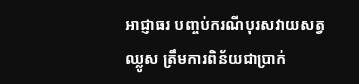អាជ្ញាធរ បញ្ចប់ករណីបុរសវាយសត្វឈ្លូស ត្រឹមការពិន័យជាប្រាក់